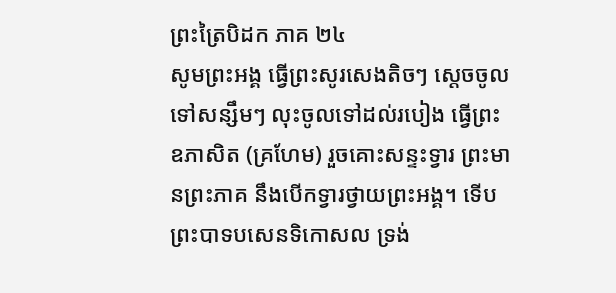ព្រះត្រៃបិដក ភាគ ២៤
សូមព្រះអង្គ ធ្វើព្រះសូរសេងតិចៗ ស្តេចចូលទៅសន្សឹមៗ លុះចូលទៅដល់របៀង ធ្វើព្រះឧភាសិត (គ្រហែម) រួចគោះសន្ទះទ្វារ ព្រះមានព្រះភាគ នឹងបើកទ្វារថ្វាយព្រះអង្គ។ ទើបព្រះបាទបសេនទិកោសល ទ្រង់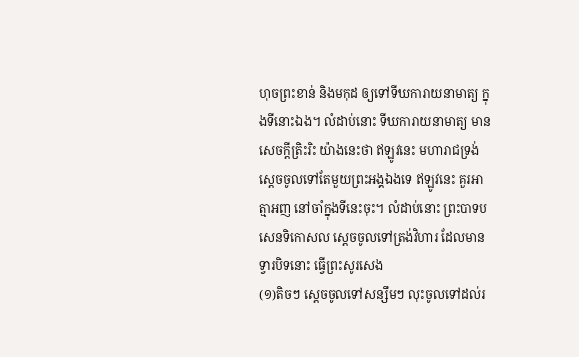ហុចព្រះខាន់ និងមកុដ ឲ្យទៅទីឃការាយនាមាត្យ ក្នុងទីនោះឯង។ លំដាប់នោះ ទីឃការាយនាមាត្យ មានសេចក្តីត្រិះរិះ យ៉ាងនេះថា ឥឡូវនេះ មហារាជទ្រង់ស្តេចចូលទៅតែមួយព្រះអង្គឯងទេ ឥឡូវនេះ គួរអាត្មាអញ នៅចាំក្នុងទីនេះចុះ។ លំដាប់នោះ ព្រះបាទបសេនទិកោសល ស្តេចចូលទៅត្រង់វិហារ ដែលមានទ្វារបិទនោះ ធ្វើព្រះសូរសេង
(១)តិចៗ ស្តេចចូលទៅសន្សឹមៗ លុះចូលទៅដល់រ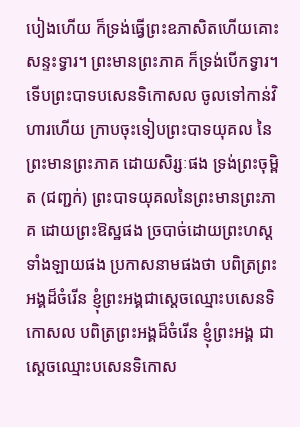បៀងហើយ ក៏ទ្រង់ធ្វើព្រះឧភាសិតហើយគោះសន្ទះទ្វារ។ ព្រះមានព្រះភាគ ក៏ទ្រង់បើកទ្វារ។ ទើបព្រះបាទបសេនទិកោសល ចូលទៅកាន់វិហារហើយ ក្រាបចុះទៀបព្រះបាទយុគល នៃព្រះមានព្រះភាគ ដោយសិរ្សៈផង ទ្រង់ព្រះចុម្ពិត (ជញ្ជក់) ព្រះបាទយុគលនៃព្រះមានព្រះភាគ ដោយព្រះឱស្ឋផង ច្របាច់ដោយព្រះហស្តទាំងឡាយផង ប្រកាសនាមផងថា បពិត្រព្រះអង្គដ៏ចំរើន ខ្ញុំព្រះអង្គជាស្តេចឈ្មោះបសេនទិកោសល បពិត្រព្រះអង្គដ៏ចំរើន ខ្ញុំព្រះអង្គ ជាស្តេចឈ្មោះបសេនទិកោស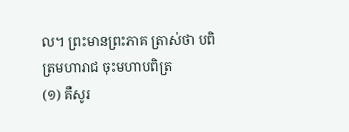ល។ ព្រះមានព្រះភាគ ត្រាស់ថា បពិត្រមហារាជ ចុះមហាបពិត្រ
(១) គឺសូរ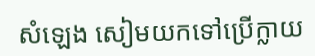សំឡេង សៀមយកទៅប្រើក្លាយ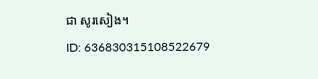ជា សូរសៀង។
ID: 636830315108522679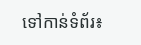ទៅកាន់ទំព័រ៖